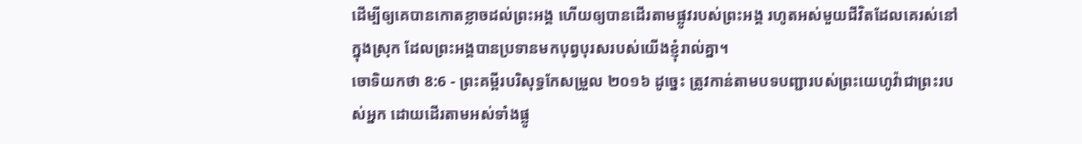ដើម្បីឲ្យគេបានកោតខ្លាចដល់ព្រះអង្គ ហើយឲ្យបានដើរតាមផ្លូវរបស់ព្រះអង្គ រហូតអស់មួយជីវិតដែលគេរស់នៅក្នុងស្រុក ដែលព្រះអង្គបានប្រទានមកបុព្វបុរសរបស់យើងខ្ញុំរាល់គ្នា។
ចោទិយកថា 8:6 - ព្រះគម្ពីរបរិសុទ្ធកែសម្រួល ២០១៦ ដូច្នេះ ត្រូវកាន់តាមបទបញ្ជារបស់ព្រះយេហូវ៉ាជាព្រះរបស់អ្នក ដោយដើរតាមអស់ទាំងផ្លូ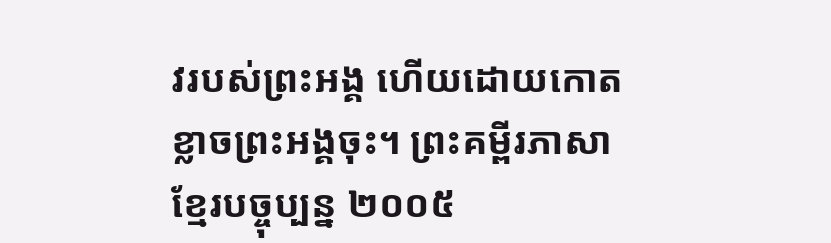វរបស់ព្រះអង្គ ហើយដោយកោតខ្លាចព្រះអង្គចុះ។ ព្រះគម្ពីរភាសាខ្មែរបច្ចុប្បន្ន ២០០៥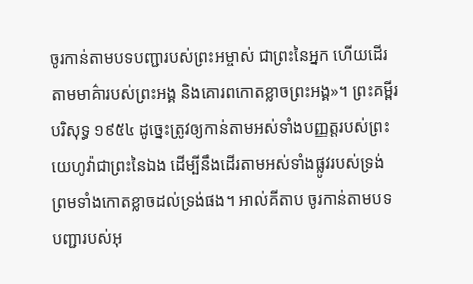ចូរកាន់តាមបទបញ្ជារបស់ព្រះអម្ចាស់ ជាព្រះនៃអ្នក ហើយដើរតាមមាគ៌ារបស់ព្រះអង្គ និងគោរពកោតខ្លាចព្រះអង្គ»។ ព្រះគម្ពីរបរិសុទ្ធ ១៩៥៤ ដូច្នេះត្រូវឲ្យកាន់តាមអស់ទាំងបញ្ញត្តរបស់ព្រះយេហូវ៉ាជាព្រះនៃឯង ដើម្បីនឹងដើរតាមអស់ទាំងផ្លូវរបស់ទ្រង់ ព្រមទាំងកោតខ្លាចដល់ទ្រង់ផង។ អាល់គីតាប ចូរកាន់តាមបទបញ្ជារបស់អុ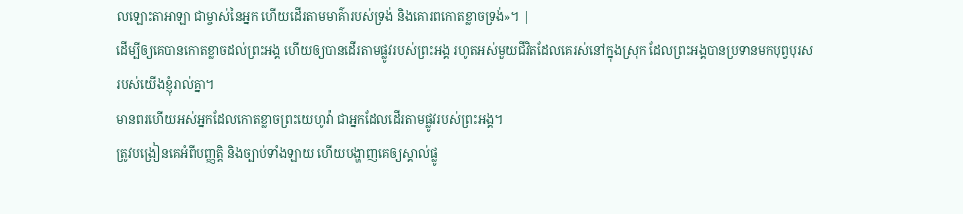លឡោះតាអាឡា ជាម្ចាស់នៃអ្នក ហើយដើរតាមមាគ៌ារបស់ទ្រង់ និងគោរពកោតខ្លាចទ្រង់»។ |
ដើម្បីឲ្យគេបានកោតខ្លាចដល់ព្រះអង្គ ហើយឲ្យបានដើរតាមផ្លូវរបស់ព្រះអង្គ រហូតអស់មួយជីវិតដែលគេរស់នៅក្នុងស្រុក ដែលព្រះអង្គបានប្រទានមកបុព្វបុរសរបស់យើងខ្ញុំរាល់គ្នា។
មានពរហើយអស់អ្នកដែលកោតខ្លាចព្រះយេហូវ៉ា ជាអ្នកដែលដើរតាមផ្លូវរបស់ព្រះអង្គ។
ត្រូវបង្រៀនគេអំពីបញ្ញត្តិ និងច្បាប់ទាំងឡាយ ហើយបង្ហាញគេឲ្យស្គាល់ផ្លូ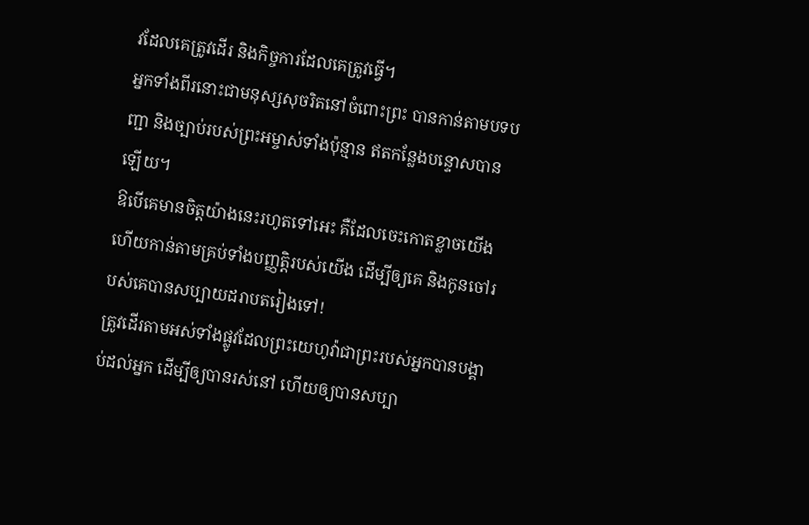វដែលគេត្រូវដើរ និងកិច្ចការដែលគេត្រូវធ្វើ។
អ្នកទាំងពីរនោះជាមនុស្សសុចរិតនៅចំពោះព្រះ បានកាន់តាមបទបញ្ជា និងច្បាប់របស់ព្រះអម្ចាស់ទាំងប៉ុន្មាន ឥតកន្លែងបន្ទោសបានឡើយ។
ឱបើគេមានចិត្តយ៉ាងនេះរហូតទៅអេះ គឺដែលចេះកោតខ្លាចយើង ហើយកាន់តាមគ្រប់ទាំងបញ្ញត្តិរបស់យើង ដើម្បីឲ្យគេ និងកូនចៅរបស់គេបានសប្បាយដរាបតរៀងទៅ!
ត្រូវដើរតាមអស់ទាំងផ្លូវដែលព្រះយេហូវ៉ាជាព្រះរបស់អ្នកបានបង្គាប់ដល់អ្នក ដើម្បីឲ្យបានរស់នៅ ហើយឲ្យបានសប្បា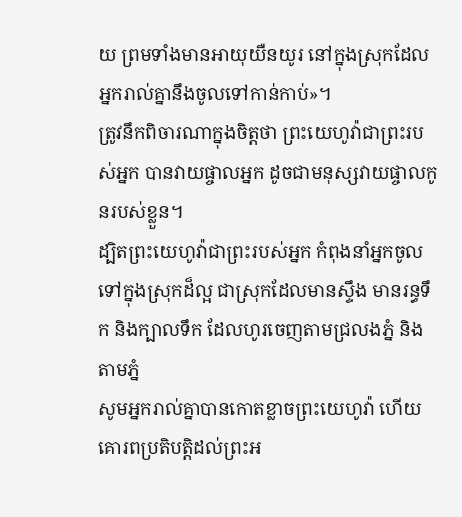យ ព្រមទាំងមានអាយុយឺនយូរ នៅក្នុងស្រុកដែលអ្នករាល់គ្នានឹងចូលទៅកាន់កាប់»។
ត្រូវនឹកពិចារណាក្នុងចិត្តថា ព្រះយេហូវ៉ាជាព្រះរបស់អ្នក បានវាយផ្ចាលអ្នក ដូចជាមនុស្សវាយផ្ចាលកូនរបស់ខ្លួន។
ដ្បិតព្រះយេហូវ៉ាជាព្រះរបស់អ្នក កំពុងនាំអ្នកចូលទៅក្នុងស្រុកដ៏ល្អ ជាស្រុកដែលមានស្ទឹង មានរន្ធទឹក និងក្បាលទឹក ដែលហូរចេញតាមជ្រលងភ្នំ និងតាមភ្នំ
សូមអ្នករាល់គ្នាបានកោតខ្លាចព្រះយេហូវ៉ា ហើយគោរពប្រតិបត្តិដល់ព្រះអ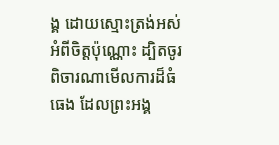ង្គ ដោយស្មោះត្រង់អស់អំពីចិត្តប៉ុណ្ណោះ ដ្បិតចូរពិចារណាមើលការដ៏ធំធេង ដែលព្រះអង្គ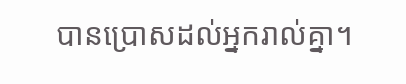បានប្រោសដល់អ្នករាល់គ្នា។